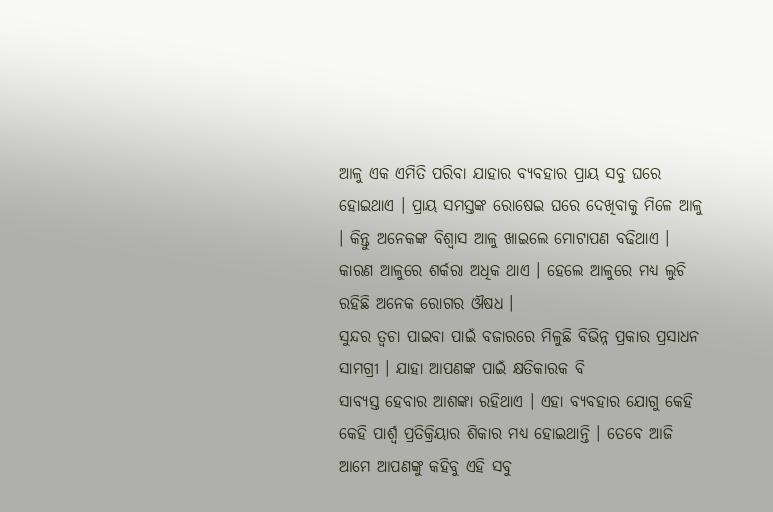ଆଳୁ ଏକ ଏମିତି ପରିବା ଯାହାର ବ୍ୟବହାର ପ୍ରାୟ ସବୁ ଘରେ ହୋଇଥାଏ । ପ୍ରାୟ ସମସ୍ତଙ୍କ ରୋଷେଇ ଘରେ ଦେଖିବାକୁ ମିଳେ ଆଳୁ । କିନ୍ତୁ ଅନେକଙ୍କ ବିଶ୍ୱାସ ଆଳୁ ଖାଇଲେ ମୋଟାପଣ ବଢିଥାଏ । କାରଣ ଆଳୁରେ ଶର୍କରା ଅଧିକ ଥାଏ । ହେଲେ ଆଳୁରେ ମଧ୍ୟ ଲୁଚି ରହିଛି ଅନେକ ରୋଗର ଔଷଧ ।
ସୁନ୍ଦର ତ୍ୱଚା ପାଇବା ପାଇଁ ବଜାରରେ ମିଳୁଛି ବିଭିନ୍ନ ପ୍ରକାର ପ୍ରସାଧନ ସାମଗ୍ରୀ । ଯାହା ଆପଣଙ୍କ ପାଇଁ କ୍ଷତିକାରକ ବି
ସାବ୍ୟସ୍ତ ହେବାର ଆଶଙ୍କା ରହିଥାଏ । ଏହା ବ୍ୟବହାର ଯୋଗୁ କେହି କେହି ପାର୍ଶ୍ୱ ପ୍ରତିକ୍ରିୟାର ଶିକାର ମଧ୍ୟ ହୋଇଥାନ୍ତି । ତେବେ ଆଜି ଆମେ ଆପଣଙ୍କୁ କହିବୁ ଏହି ସବୁ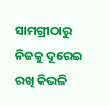ସାମଗ୍ରୀଠାରୁ ନିଜକୁ ଦୂରେଇ ରଖି କିଭଳି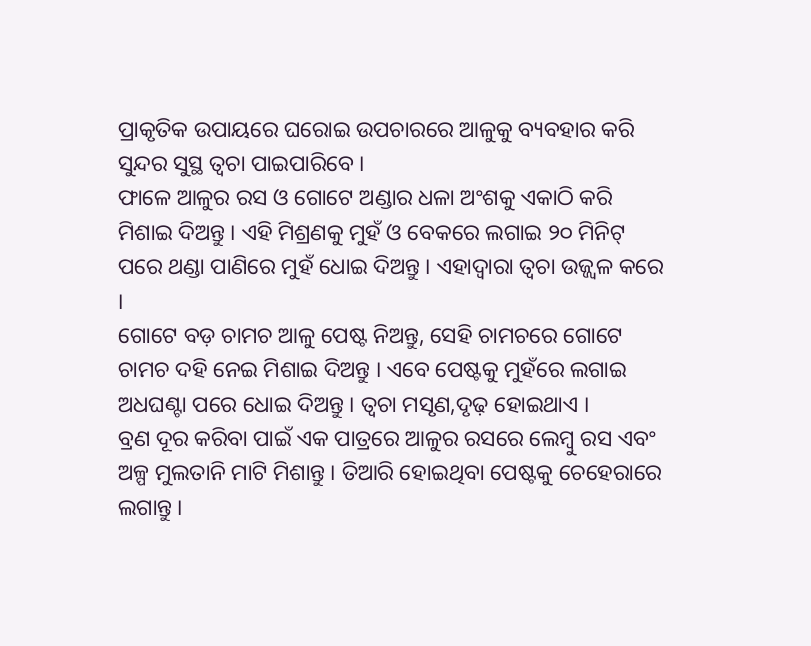ପ୍ରାକୃତିକ ଉପାୟରେ ଘରୋଇ ଉପଚାରରେ ଆଳୁକୁ ବ୍ୟବହାର କରି ସୁନ୍ଦର ସୁସ୍ଥ ତ୍ୱଚା ପାଇପାରିବେ ।
ଫାଳେ ଆଳୁର ରସ ଓ ଗୋଟେ ଅଣ୍ଡାର ଧଳା ଅଂଶକୁ ଏକାଠି କରି ମିଶାଇ ଦିଅନ୍ତୁ । ଏହି ମିଶ୍ରଣକୁ ମୁହଁ ଓ ବେକରେ ଲଗାଇ ୨୦ ମିନିଟ୍ ପରେ ଥଣ୍ଡା ପାଣିରେ ମୁହଁ ଧୋଇ ଦିଅନ୍ତୁ । ଏହାଦ୍ୱାରା ତ୍ୱଚା ଉଜ୍ଜ୍ୱଳ କରେ ।
ଗୋଟେ ବଡ଼ ଚାମଚ ଆଳୁ ପେଷ୍ଟ ନିଅନ୍ତୁ, ସେହି ଚାମଚରେ ଗୋଟେ ଚାମଚ ଦହି ନେଇ ମିଶାଇ ଦିଅନ୍ତୁ । ଏବେ ପେଷ୍ଟକୁ ମୁହଁରେ ଲଗାଇ ଅଧଘଣ୍ଟା ପରେ ଧୋଇ ଦିଅନ୍ତୁ । ତ୍ୱଚା ମସୃଣ,ଦୃଢ଼ ହୋଇଥାଏ ।
ବ୍ରଣ ଦୂର କରିବା ପାଇଁ ଏକ ପାତ୍ରରେ ଆଳୁର ରସରେ ଲେମ୍ବୁ ରସ ଏବଂ ଅଳ୍ପ ମୁଲତାନି ମାଟି ମିଶାନ୍ତୁ । ତିଆରି ହୋଇଥିବା ପେଷ୍ଟକୁ ଚେହେରାରେ ଲଗାନ୍ତୁ ।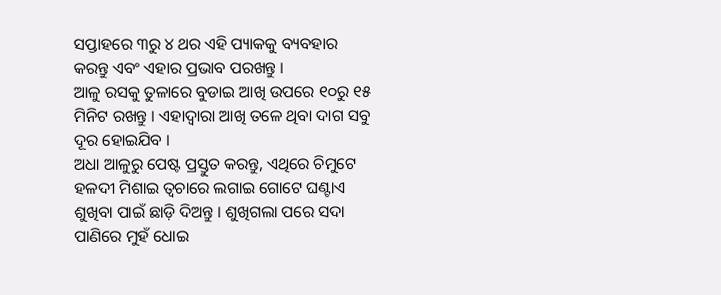ସପ୍ତାହରେ ୩ରୁ ୪ ଥର ଏହି ପ୍ୟାକକୁ ବ୍ୟବହାର କରନ୍ତୁ ଏବଂ ଏହାର ପ୍ରଭାବ ପରଖନ୍ତୁ ।
ଆଳୁ ରସକୁ ତୁଳାରେ ବୁଡାଇ ଆଖି ଉପରେ ୧୦ରୁ ୧୫ ମିନିଟ ରଖନ୍ତୁ । ଏହାଦ୍ୱାରା ଆଖି ତଳେ ଥିବା ଦାଗ ସବୁ ଦୂର ହୋଇଯିବ ।
ଅଧା ଆଳୁରୁ ପେଷ୍ଟ ପ୍ରସ୍ତୁତ କରନ୍ତୁ, ଏଥିରେ ଚିମୁଟେ ହଳଦୀ ମିଶାଇ ତ୍ୱଚାରେ ଲଗାଇ ଗୋଟେ ଘଣ୍ଟାଏ ଶୁଖିବା ପାଇଁ ଛାଡ଼ି ଦିଅନ୍ତୁ । ଶୁଖିଗଲା ପରେ ସଦା ପାଣିରେ ମୁହଁ ଧୋଇ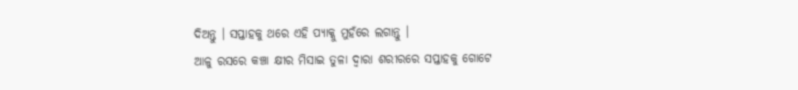ଦିଅନ୍ତୁ । ସପ୍ତାହକୁ ଥରେ ଏହି ପ୍ୟାକ୍କୁ ମୁହଁରେ ଲଗାନ୍ତୁ ।
ଆଳୁ ରସରେ କଞ୍ଚା କ୍ଷୀର ମିସାଇ ତୁଳା ଦ୍ୱାରା ଶରୀରରେ ସପ୍ତାହକୁ ଗୋଟେ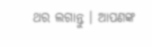ଥର ଲଗାନ୍ତୁ । ଆପଣଙ୍କ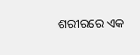ଶରୀରରେ ଏକ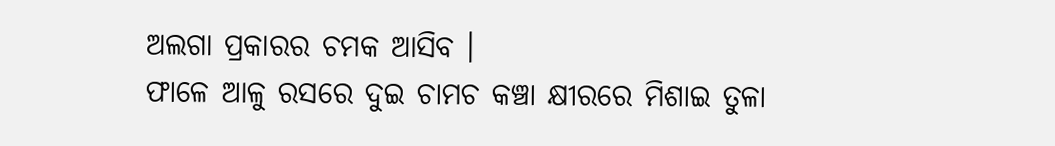ଅଲଗା ପ୍ରକାରର ଚମକ ଆସିବ ।
ଫାଳେ ଆଳୁ ରସରେ ଦୁଇ ଚାମଚ କଞ୍ଚା କ୍ଷୀରରେ ମିଶାଇ ତୁଳା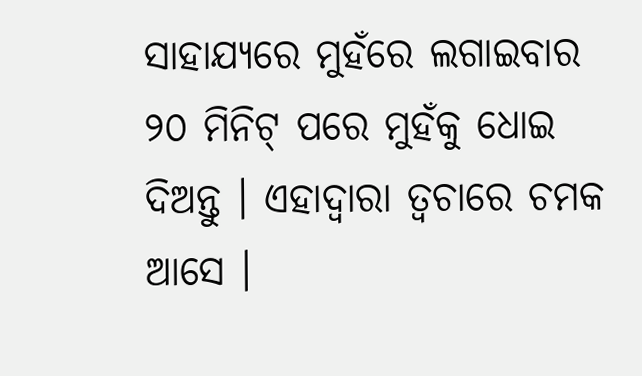ସାହାଯ୍ୟରେ ମୁହଁରେ ଲଗାଇବାର ୨୦ ମିନିଟ୍ ପରେ ମୁହଁକୁ ଧୋଇ ଦିଅନ୍ତୁ । ଏହାଦ୍ୱାରା ତ୍ୱଚାରେ ଚମକ ଆସେ ।